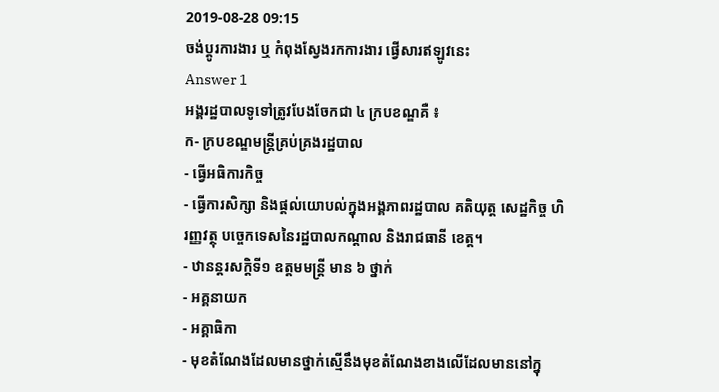2019-08-28 09:15
ចង់ប្តូរការងារ ឬ កំពុងស្វែងរកការងារ ផ្វើសារឥឡូវនេះ
Answer 1
អង្គរដ្ឋបាលទូទៅត្រូវបែងចែកជា ៤ ក្របខណ្ឌគឺ ៖
ក- ក្របខណ្ឌមន្ត្រីគ្រប់គ្រងរដ្ឋបាល
- ធ្វើអធិការកិច្ច
- ធ្វើការសិក្សា និងផ្តល់យោបល់ក្នុងអង្គភាពរដ្ឋបាល គតិយុត្ត សេដ្ឋកិច្ច ហិរញ្ញវត្ថុ បច្ចេកទេសនៃរដ្ឋបាលកណ្តាល និងរាជធានី ខេត្ត។
- ឋានន្តរសក្តិទី១ ឧត្តមមន្ត្រី មាន ៦ ថ្នាក់
- អគ្គនាយក
- អគ្គាធិកា
- មុខតំណែងដែលមានថ្នាក់ស្មើនឹងមុខតំណែងខាងលើដែលមាននៅក្នុ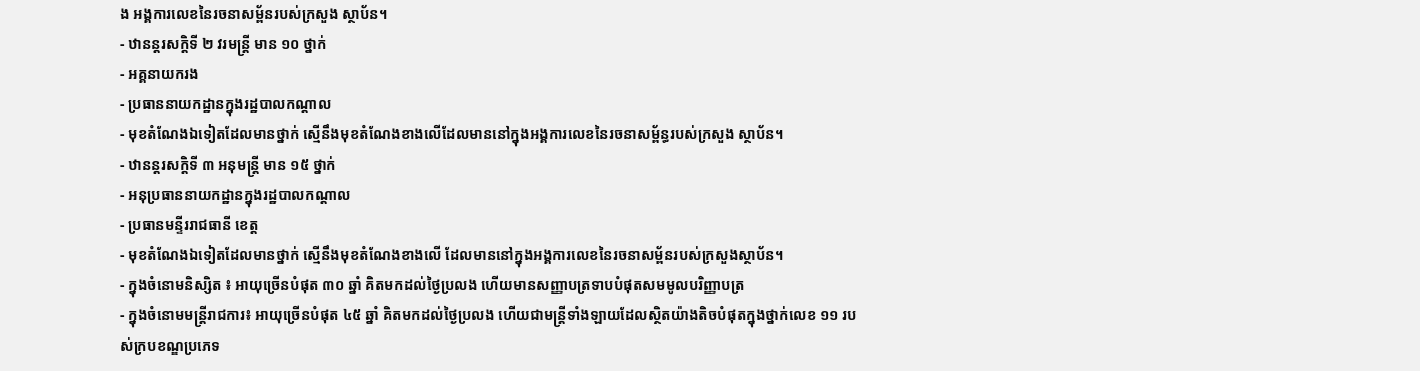ង អង្គការលេខនៃរចនាសម្ព័នរបស់ក្រសួង ស្ថាប័ន។
- ឋានន្តរសក្តិទី ២ វរមន្ត្រី មាន ១០ ថ្នាក់
- អគ្គនាយករង
- ប្រធាននាយកដ្ឋានក្នុងរដ្ឋបាលកណ្តាល
- មុខតំណែងឯទៀតដែលមានថ្នាក់ ស្មើនឹងមុខតំណែងខាងលើដែលមាននៅក្នុងអង្គការលេខនៃរចនាសម្ព័ន្ធរបស់ក្រសួង ស្ថាប័ន។
- ឋានន្តរសក្តិទី ៣ អនុមន្ត្រី មាន ១៥ ថ្នាក់
- អនុប្រធាននាយកដ្ឋានក្នុងរដ្ឋបាលកណ្តាល
- ប្រធានមន្ទីររាជធានី ខេត្ត
- មុខតំណែងឯទៀតដែលមានថ្នាក់ ស្មើនឹងមុខតំណែងខាងលើ ដែលមាននៅក្នុងអង្គការលេខនៃរចនាសម្ព័នរបស់ក្រសួងស្ថាប័ន។
- ក្នុងចំនោមនិស្សិត ៖ អាយុច្រើនបំផុត ៣០ ឆ្នាំ គិតមកដល់ថ្ងៃប្រលង ហើយមានសញ្ញាបត្រទាបបំផុតសមមូលបរិញ្ញាបត្រ
- ក្នុងចំនោមមន្ត្រីរាជការ៖ អាយុច្រើនបំផុត ៤៥ ឆ្នាំ គិតមកដល់ថ្ងៃប្រលង ហើយជាមន្ត្រីទាំងឡាយដែលស្ថិតយ៉ាងតិចបំផុតក្នុងថ្នាក់លេខ ១១ របស់ក្របខណ្ឌប្រភេទ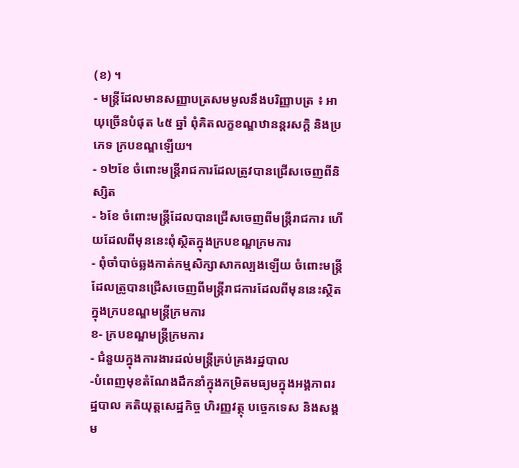(ខ) ។
- មន្ត្រីដែលមានសញ្ញាបត្រសមមូលនឹងបរិញ្ញាបត្រ ៖ អាយុច្រើនបំផុត ៤៥ ឆ្នាំ ពុំគិតលក្ខខណ្ឌឋានន្តរសក្តិ និងប្រភេទ ក្របខណ្ឌឡើយ។
- ១២ខែ ចំពោះមន្ត្រីរាជការដែលត្រូវបានជ្រើសចេញពីនិស្សិត
- ៦ខែ ចំពោះមន្ត្រីដែលបានជ្រើសចេញពីមន្ត្រីរាជការ ហើយដែលពីមុននេះពុំស្ថិតក្នុងក្របខណ្ឌក្រមការ
- ពុំចាំបាច់ឆ្លងកាត់កម្មសិក្សាសាកល្បងឡើយ ចំពោះមន្ត្រីដែលត្រូបានជ្រើសចេញពីមន្ត្រីរាជការដែលពីមុននេះស្ថិតក្នុងក្របខណ្ឌមន្ត្រីក្រមការ
ខ- ក្របខណ្ឌមន្ត្រីក្រមការ
- ជំនួយក្នុងការងារដល់មន្ត្រីគ្រប់គ្រងរដ្ឋបាល
-បំពេញមុខតំណែងដឹកនាំក្នុងកម្រិតមធ្យមក្នុងអង្គភាពរដ្ឋបាល គតិយុត្តសេដ្ឋកិច្ច ហិរញ្ញវត្ថុ បច្ចេកទេស និងសង្គម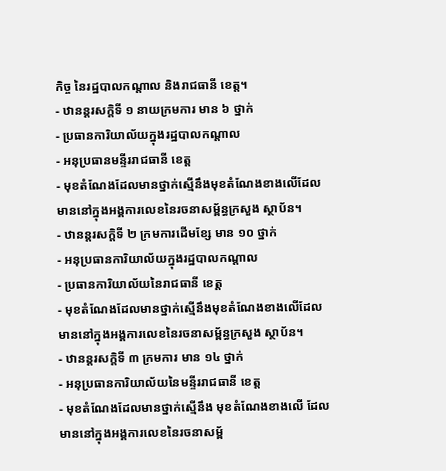កិច្ច នៃរដ្ឋបាលកណ្តាល និងរាជធានី ខេត្ត។
- ឋានន្តរសក្តិទី ១ នាយក្រមការ មាន ៦ ថ្នាក់
- ប្រធានការិយាល័យក្នុងរដ្ឋបាលកណ្តាល
- អនុប្រធានមន្ទីររាជធានី ខេត្ត
- មុខតំណែងដែលមានថ្នាក់ស្មើនឹងមុខតំណែងខាងលើដែលមាននៅក្នុងអង្គការលេខនៃរចនាសម្ព័ន្ធក្រសួង ស្ថាប័ន។
- ឋានន្តរសក្តិទី ២ ក្រមការដើមខ្សែ មាន ១០ ថ្នាក់
- អនុប្រធានការិយាល័យក្នុងរដ្ឋបាលកណ្តាល
- ប្រធានការិយាល័យនៃរាជធានី ខេត្ត
- មុខតំណែងដែលមានថ្នាក់ស្មើនឹងមុខតំណែងខាងលើដែលមាននៅក្នុងអង្គការលេខនៃរចនាសម្ព័ន្ធក្រសួង ស្ថាប័ន។
- ឋានន្តរសក្តិទី ៣ ក្រមការ មាន ១៤ ថ្នាក់
- អនុប្រធានការិយាល័យនៃមន្ទីររាជធានី ខេត្ត
- មុខតំណែងដែលមានថ្នាក់ស្មើនឹង មុខតំណែងខាងលើ ដែលមាននៅក្នុងអង្គការលេខនៃរចនាសម្ព័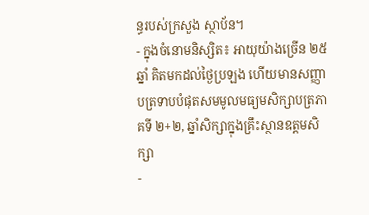ន្ធរបស់ក្រសួង ស្ថាប័ន។
- ក្នុងចំនោមនិស្សិត៖ អាយុយ៉ាងច្រើន ២៥ឆ្នាំ គិតមកដល់ថ្ងៃប្រឡង ហើយមានសញ្ញាបត្រទាបបំផុតសមមូលមធ្យមសិក្សាបត្រភាគទី ២+២, ឆ្នាំសិក្សាក្នុងគ្រឹះស្ថានឧត្តមសិក្សា
-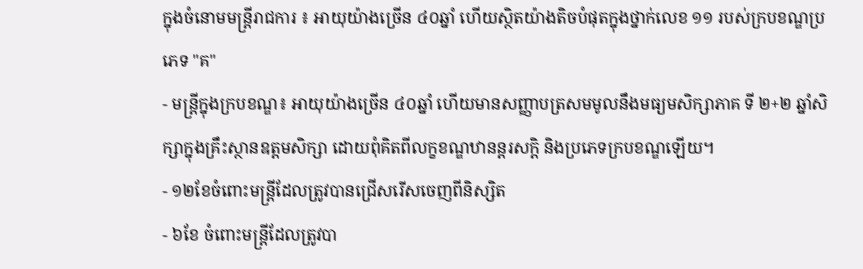ក្នុងចំនោមមន្ត្រីរាជការ ៖ អាយុយ៉ាងច្រើន ៤០ឆ្នាំ ហើយស្ថិតយ៉ាងតិចបំផុតក្នុងថ្នាក់លេខ ១១ របស់ក្របខណ្ឌប្រភេទ "គ"
- មន្ត្រីក្នុងក្របខណ្ឌ៖ អាយុយ៉ាងច្រើន ៤០ឆ្នាំ ហើយមានសញ្ញាបត្រសមមូលនឹងមធ្យមសិក្សាភាគ ទី ២+២ ឆ្នាំសិក្សាក្នុងគ្រឹះស្ថានឧត្តមសិក្សា ដោយពុំគិតពីលក្ខខណ្ឌឋានន្តរសក្តិ និងប្រភេទក្របខណ្ឌឡើយ។
- ១២ខែចំពោះមន្ត្រីដែលត្រូវបានជ្រើសរើសចេញពីនិស្សិត
- ៦ខែ ចំពោះមន្ត្រីដែលត្រូវបា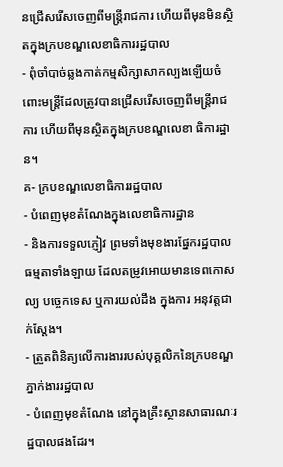នជ្រើសរើសចេញពីមន្ត្រីរាជការ ហើយពីមុនមិនស្ថិតក្នុងក្របខណ្ឌលេខាធិការរដ្ឋបាល
- ពុំចាំបាច់ឆ្លងកាត់កម្មសិក្សាសាកល្បងឡើយចំពោះមន្ត្រីដែលត្រូវបានជ្រើសរើសចេញពីមន្ត្រីរាជការ ហើយពីមុនស្ថិតក្នុងក្របខណ្ឌលេខា ធិការដ្ឋាន។
គ- ក្របខណ្ឌលេខាធិការរដ្ឋបាល
- បំពេញមុខតំណែងក្នុងលេខាធិការដ្ឋាន
- និងការទទួលភ្ញៀវ ព្រមទាំងមុខងារផ្នែករដ្ឋបាលធម្មតាទាំងឡាយ ដែលតម្រូវអោយមានទេពកោសល្យ បច្ចេកទេស ឬការយល់ដឹង ក្នុងការ អនុវត្តជាក់ស្តែង។
- ត្រួតពិនិត្យលើការងាររបស់បុគ្គលិកនៃក្របខណ្ឌភ្នាក់ងាររដ្ឋបាល
- បំពេញមុខតំណែង នៅក្នុងគ្រឹះស្ថានសាធារណៈរដ្ឋបាលផងដែរ។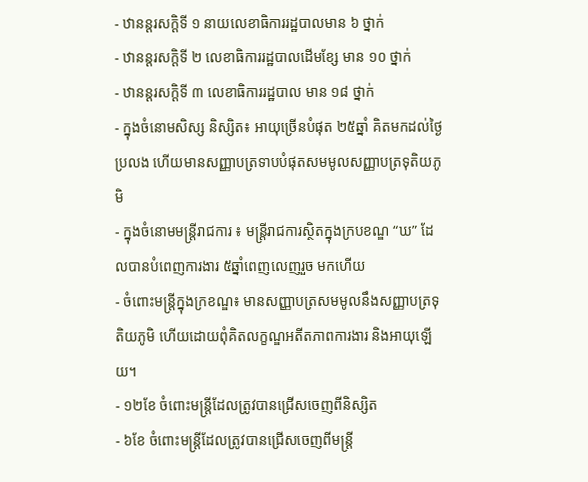- ឋានន្តរសក្តិទី ១ នាយលេខាធិការរដ្ឋបាលមាន ៦ ថ្នាក់
- ឋានន្តរសក្តិទី ២ លេខាធិការរដ្ឋបាលដើមខ្សែ មាន ១០ ថ្នាក់
- ឋានន្តរសក្តិទី ៣ លេខាធិការរដ្ឋបាល មាន ១៨ ថ្នាក់
- ក្នុងចំនោមសិស្ស និស្សិត៖ អាយុច្រើនបំផុត ២៥ឆ្នាំ គិតមកដល់ថ្ងៃប្រលង ហើយមានសញ្ញាបត្រទាបបំផុតសមមូលសញ្ញាបត្រទុតិយភូមិ
- ក្នុងចំនោមមន្ត្រីរាជការ ៖ មន្ត្រីរាជការស្ថិតក្នុងក្របខណ្ឌ “ឃ” ដែលបានបំពេញការងារ ៥ឆ្នាំពេញលេញរួច មកហើយ
- ចំពោះមន្ត្រីក្នុងក្រខណ្ឌ៖ មានសញ្ញាបត្រសមមូលនឹងសញ្ញាបត្រទុតិយភូមិ ហើយដោយពុំគិតលក្ខណ្ឌអតីតភាពការងារ និងអាយុឡើយ។
- ១២ខែ ចំពោះមន្ត្រីដែលត្រូវបានជ្រើសចេញពីនិស្សិត
- ៦ខែ ចំពោះមន្ត្រីដែលត្រូវបានជ្រើសចេញពីមន្ត្រី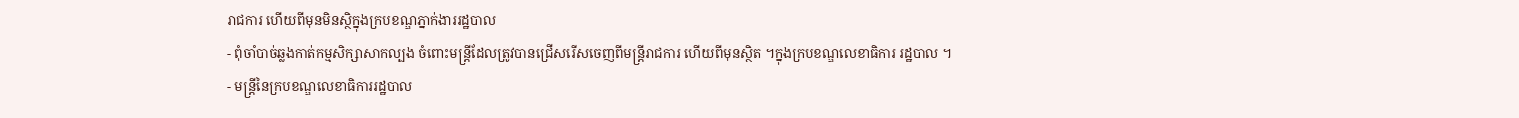រាជការ ហើយពីមុនមិនស្ថិក្នុងក្របខណ្ឌភ្នាក់ងាររដ្ឋបាល
- ពុំចាំបាច់ឆ្លងកាត់កម្មសិក្សាសាកល្បង ចំពោះមន្ត្រីដែលត្រូវបានជ្រើសរើសចេញពីមន្ត្រីរាជការ ហើយពីមុនស្ថិត ។ក្នុងក្របខណ្ឌលេខាធិការ រដ្ឋបាល ។
- មន្ត្រីនៃក្របខណ្ឌលេខាធិការរដ្ឋបាល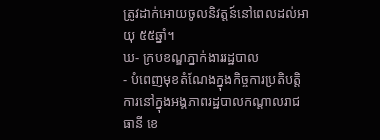ត្រូវដាក់អោយចូលនិវត្តន៍នៅពេលដល់អាយុ ៥៥ឆ្នាំ។
ឃ- ក្របខណ្ឌភ្នាក់ងាររដ្ឋបាល
- បំពេញមុខតំណែងក្នុងកិច្ចការប្រតិបត្តិការនៅក្នុងអង្គភាពរដ្ឋបាលកណ្តាលរាជធានី ខេ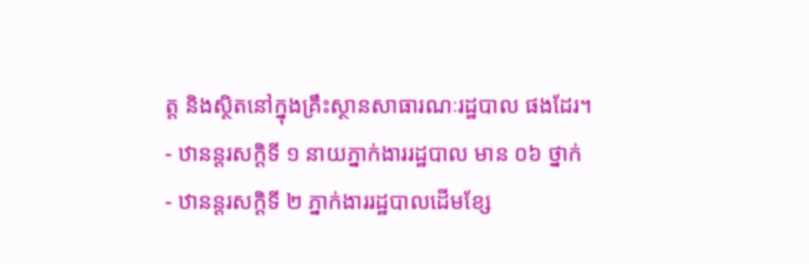ត្ត និងស្ថិតនៅក្នុងគ្រឹះស្ថានសាធារណៈរដ្ឋបាល ផងដែរ។
- ឋានន្តរសក្តិទី ១ នាយភ្នាក់ងាររដ្ឋបាល មាន ០៦ ថ្នាក់
- ឋានន្តរសក្តិទី ២ ភ្នាក់ងាររដ្ឋបាលដើមខ្សែ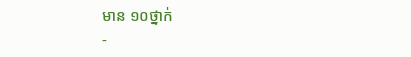មាន ១០ថ្នាក់
-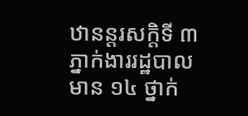ឋានន្តរសក្តិទី ៣ ភ្នាក់ងាររដ្ឋបាល មាន ១៤ ថ្នាក់